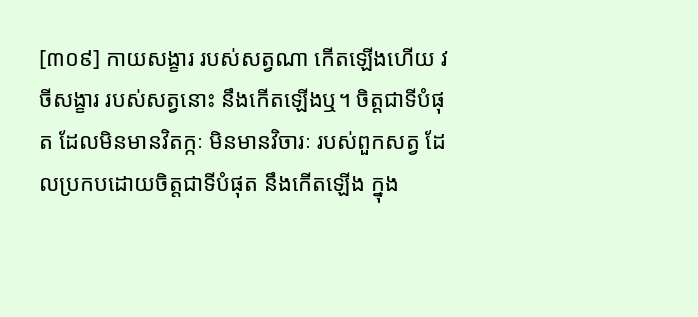[៣០៩] កាយសង្ខារ របស់សត្វណា កើតឡើងហើយ វចីសង្ខារ របស់សត្វនោះ នឹងកើតឡើងឬ។ ចិត្តជាទីបំផុត ដែលមិនមានវិតក្កៈ មិនមានវិចារៈ របស់ពួកសត្វ ដែលប្រកបដោយចិត្តជាទីបំផុត នឹងកើតឡើង ក្នុង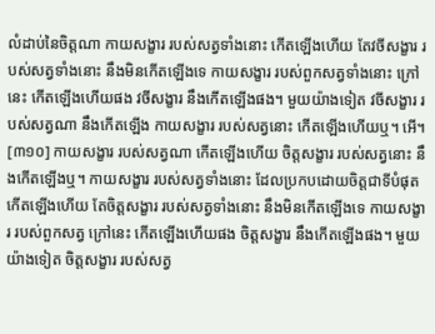លំដាប់នៃចិត្តណា កាយសង្ខារ របស់សត្វទាំងនោះ កើតឡើងហើយ តែវចីសង្ខារ របស់សត្វទាំងនោះ នឹងមិនកើតឡើងទេ កាយសង្ខារ របស់ពួកសត្វទាំងនោះ ក្រៅនេះ កើតឡើងហើយផង វចីសង្ខារ នឹងកើតឡើងផង។ មួយយ៉ាងទៀត វចីសង្ខារ របស់សត្វណា នឹងកើតឡើង កាយសង្ខារ របស់សត្វនោះ កើតឡើងហើយឬ។ អើ។
[៣១០] កាយសង្ខារ របស់សត្វណា កើតឡើងហើយ ចិត្តសង្ខារ របស់សត្វនោះ នឹងកើតឡើងឬ។ កាយសង្ខារ របស់សត្វទាំងនោះ ដែលប្រកបដោយចិត្តជាទីបំផុត កើតឡើងហើយ តែចិត្តសង្ខារ របស់សត្វទាំងនោះ នឹងមិនកើតឡើងទេ កាយសង្ខារ របស់ពួកសត្វ ក្រៅនេះ កើតឡើងហើយផង ចិត្តសង្ខារ នឹងកើតឡើងផង។ មួយយ៉ាងទៀត ចិត្តសង្ខារ របស់សត្វ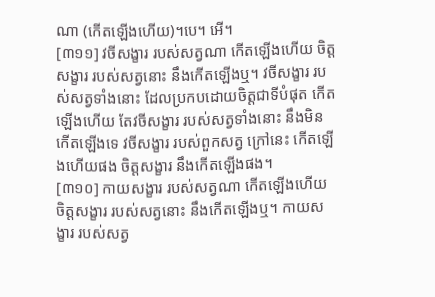ណា (កើតឡើងហើយ)។បេ។ អើ។
[៣១១] វចីសង្ខារ របស់សត្វណា កើតឡើងហើយ ចិត្តសង្ខារ របស់សត្វនោះ នឹងកើតឡើងឬ។ វចីសង្ខារ របស់សត្វទាំងនោះ ដែលប្រកបដោយចិត្តជាទីបំផុត កើតឡើងហើយ តែវចីសង្ខារ របស់សត្វទាំងនោះ នឹងមិនកើតឡើងទេ វចីសង្ខារ របស់ពួកសត្វ ក្រៅនេះ កើតឡើងហើយផង ចិត្តសង្ខារ នឹងកើតឡើងផង។
[៣១០] កាយសង្ខារ របស់សត្វណា កើតឡើងហើយ ចិត្តសង្ខារ របស់សត្វនោះ នឹងកើតឡើងឬ។ កាយសង្ខារ របស់សត្វ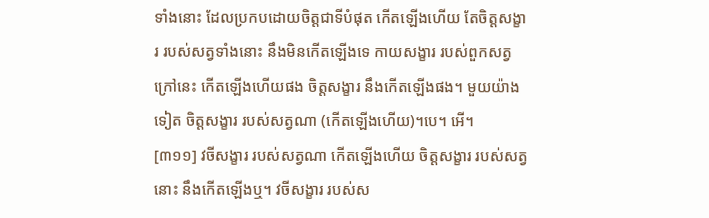ទាំងនោះ ដែលប្រកបដោយចិត្តជាទីបំផុត កើតឡើងហើយ តែចិត្តសង្ខារ របស់សត្វទាំងនោះ នឹងមិនកើតឡើងទេ កាយសង្ខារ របស់ពួកសត្វ ក្រៅនេះ កើតឡើងហើយផង ចិត្តសង្ខារ នឹងកើតឡើងផង។ មួយយ៉ាងទៀត ចិត្តសង្ខារ របស់សត្វណា (កើតឡើងហើយ)។បេ។ អើ។
[៣១១] វចីសង្ខារ របស់សត្វណា កើតឡើងហើយ ចិត្តសង្ខារ របស់សត្វនោះ នឹងកើតឡើងឬ។ វចីសង្ខារ របស់ស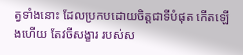ត្វទាំងនោះ ដែលប្រកបដោយចិត្តជាទីបំផុត កើតឡើងហើយ តែវចីសង្ខារ របស់ស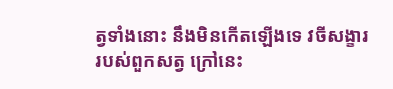ត្វទាំងនោះ នឹងមិនកើតឡើងទេ វចីសង្ខារ របស់ពួកសត្វ ក្រៅនេះ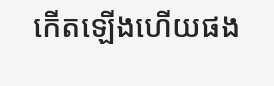កើតឡើងហើយផង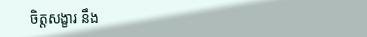ចិត្តសង្ខារ នឹង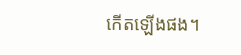កើតឡើងផង។